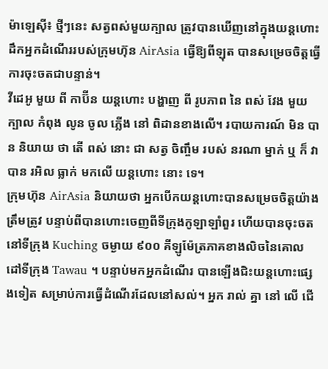ម៉ាឡេស៊ី៖ ថ្មីៗនេះ សត្វពស់មួយក្បាល ត្រូវបានឃើញនៅក្នុងយន្តហោះដឹកអ្នកដំណើររបស់ក្រុមហ៊ុន AirAsia ធ្វើឱ្យពីឡុត បានសម្រេចចិត្តធ្វើការចុះចតជាបន្ទាន់។
វីដេអូ មួយ ពី កាប៊ីន យន្តហោះ បង្ហាញ ពី រូបភាព នៃ ពស់ វែង មួយ ក្បាល កំពុង លូន ចូល ភ្លើង នៅ ពិដានខាងលើ។ របាយការណ៍ មិន បាន និយាយ ថា តើ ពស់ នោះ ជា សត្វ ចិញ្ចឹម របស់ នរណា ម្នាក់ ឬ ក៏ វា បាន រអិល ធ្លាក់ មកលើ យន្តហោះ នោះ ទេ។
ក្រុមហ៊ុន AirAsia និយាយថា អ្នកបើកយន្តហោះបានសម្រេចចិត្តយ៉ាងត្រឹមត្រូវ បន្ទាប់ពីបានហោះចេញពីទីក្រុងកូឡាឡាំពួរ ហើយបានចុះចតនៅទីក្រុង Kuching ចម្ងាយ ៩០០ គីឡូម៉ែត្រភាគខាងលិចនៃគោលដៅទីក្រុង Tawau ។ បន្ទាប់មកអ្នកដំណើរ បានឡើងជិះយន្តហោះផ្សេងទៀត សម្រាប់ការធ្វើដំណើរដែលនៅសល់។ អ្នក រាល់ គ្នា នៅ លើ ជើ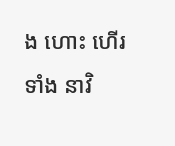ង ហោះ ហើរ ទាំង នាវិ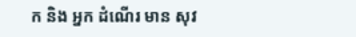ក និង អ្នក ដំណើរ មាន សុវ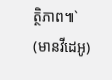ត្ថិភាព៕`
(មានវីដេអូ)